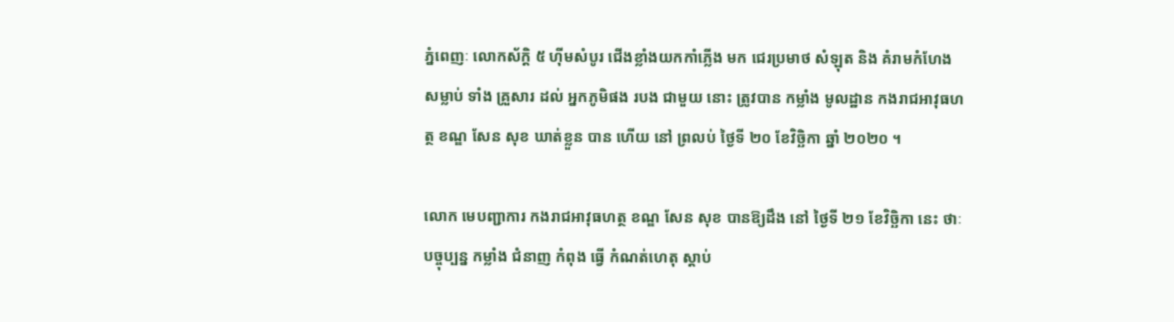ភ្នំពេញៈ លោកស័ក្តិ ៥ ហ៊ីមសំបូរ ជើងខ្លាំងយកកាំភ្លើង មក ជេរប្រមាថ សំឡុត និង គំរាមកំហែង សម្លាប់ ទាំង គ្រួសារ ដល់ អ្នកភូមិផង របង ជាមួយ នោះ ត្រូវបាន កម្លាំង មូលដ្ឋាន កងរាជអាវុធហត្ថ ខណ្ឌ សែន សុខ ឃាត់ខ្លួន បាន ហើយ នៅ ព្រលប់ ថ្ងៃទី ២០ ខែវិច្ឆិកា ឆ្នាំ ២០២០ ។

លោក មេបញ្ជាការ កងរាជអាវុធហត្ថ ខណ្ឌ សែន សុខ បានឱ្យដឹង នៅ ថ្ងៃទី ២១ ខែវិច្ឆិកា នេះ ថាៈ បច្ចុប្បន្ន កម្លាំង ជំនាញ កំពុង ធ្វើ កំណត់ហេតុ ស្តាប់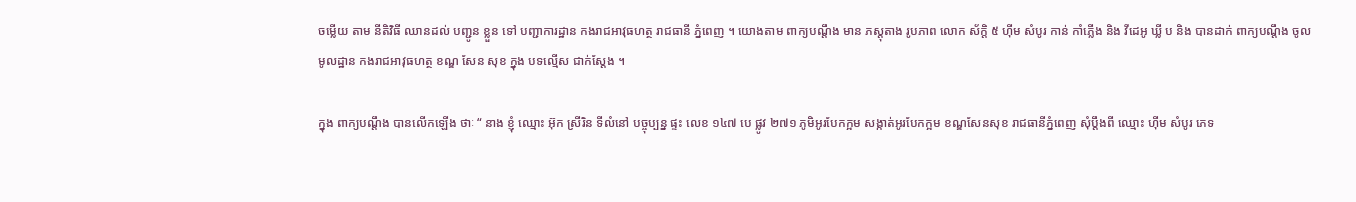ចម្លើយ តាម នីតិវិធី ឈានដល់ បញ្ជូន ខ្លួន ទៅ បញ្ជាការដ្ឋាន កងរាជអាវុធហត្ថ រាជធានី ភ្នំពេញ ។ យោងតាម ពាក្យបណ្តឹង មាន ភស្តុតាង រូបភាព លោក ស័ក្តិ ៥ ហ៊ីម សំបូរ កាន់ កាំភ្លើង និង វីដេអូ ឃ្លី ប និង បានដាក់ ពាក្យបណ្តឹង ចូល មូលដ្ឋាន កងរាជអាវុធហត្ថ ខណ្ឌ សែន សុខ ក្នុង បទល្មើស ជាក់ស្តែង ។

ក្នុង ពាក្យបណ្តឹង បានលើកឡើង ថាៈ “ នាង ខ្ញុំ ឈ្មោះ អ៊ុក ស្រីរិន ទីលំនៅ បច្ចុប្បន្ន ផ្ទះ លេខ ១៤៧ បេ ផ្លូវ ២៧១ ភូមិអូរបែកក្អម សង្កាត់អូរបែកក្អម ខណ្ឌសែនសុខ រាជធានីភ្នំពេញ សុំប្តឹងពី ឈ្មោះ ហ៊ីម សំបូរ ភេទ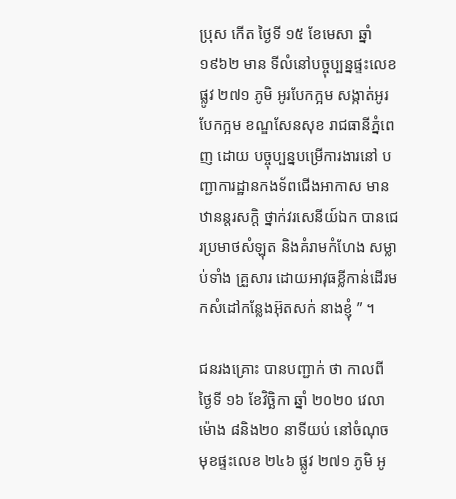ប្រុស កើត ថ្ងៃទី ១៥ ខែមេសា ឆ្នាំ១៩៦២ មាន ទីលំនៅបច្ចុប្បន្នផ្ទះលេខ ផ្លូវ ២៧១ ភូមិ អូរបែកក្អម សង្កាត់អូរបែកក្អម ខណ្ឌសែនសុខ រាជធានីភ្នំពេញ ដោយ បច្ចុប្បន្នបម្រើការងារនៅ បញ្ជាការដ្ឋានកងទ័ពជើងអាកាស មាន ឋានន្តរសក្តិ ថ្នាក់វរសេនីយ៍ឯក បានជេរប្រមាថសំឡុត និងគំរាមកំហែង សម្លាប់ទាំង គ្រួសារ ដោយអាវុធខ្លីកាន់ដើរមកសំដៅកន្លែងអ៊ុតសក់ នាងខ្ញុំ ” ។

ជនរងគ្រោះ បានបញ្ជាក់ ថា កាលពី ថ្ងៃទី ១៦ ខែវិច្ឆិកា ឆ្នាំ ២០២០ វេលា ម៉ោង ៨និង២០ នាទីយប់ នៅចំណុចមុខផ្ទះលេខ ២៤៦ ផ្លូវ ២៧១ ភូមិ អូ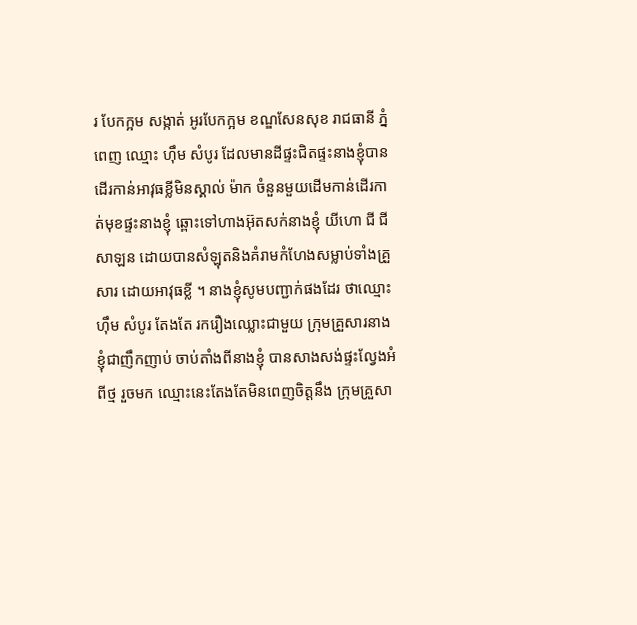រ បែកក្អម សង្កាត់ អូរបែកក្អម ខណ្ឌសែនសុខ រាជធានី ភ្នំពេញ ឈ្មោះ ហ៊ឹម សំបូរ ដែលមានដីផ្ទះជិតផ្ទះនាងខ្ញុំបានដើរកាន់អាវុធខ្លីមិនស្គាល់ ម៉ាក ចំនួនមួយដើមកាន់ដើរកាត់មុខផ្ទះនាងខ្ញុំ ឆ្ពោះទៅហាងអ៊ុតសក់នាងខ្ញុំ យីហោ ជី ជី សាឡន ដោយបានសំឡុតនិងគំរាមកំហែងសម្លាប់ទាំងគ្រួសារ ដោយអាវុធខ្លី ។ នាងខ្ញុំសូមបញ្ជាក់ផងដែរ ថាឈ្មោះ ហ៊ឹម សំបូរ តែងតែ រករឿងឈ្លោះជាមួយ ក្រុមគ្រួសារនាងខ្ញុំជាញឹកញាប់ ចាប់តាំងពីនាងខ្ញុំ បានសាងសង់ផ្ទះល្វែងអំពីថ្ម រួចមក ឈ្មោះនេះតែងតែមិនពេញចិត្តនឹង ក្រុមគ្រួសា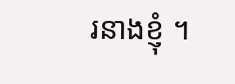រនាងខ្ញុំ ។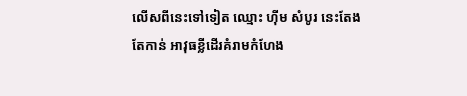លើសពីនេះទៅទៀត ឈ្មោះ ហ៊ីម សំបូរ នេះតែងតែកាន់ អាវុធខ្លីដើរគំរាមកំហែង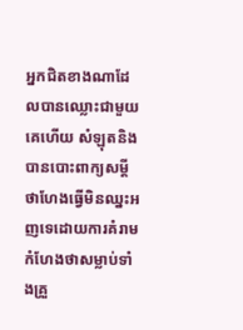អ្នកជិតខាងណាដែលបានឈ្លោះជាមួយគេហើយ សំឡុតនិងបានបោះពាក្យសម្តីថាហែងធ្វើមិនឈ្នះអញទេដោយការគំរាមកំហែងថាសម្លាប់ទាំងគ្រួ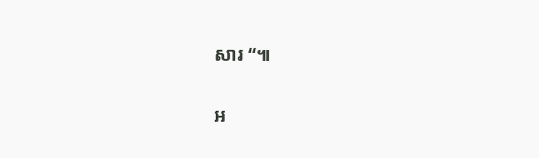សារ “៕

អ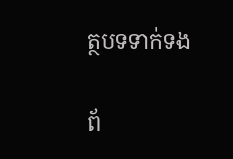ត្ថបទទាក់ទង

ព័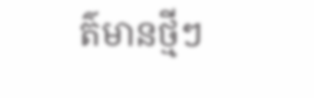ត៌មានថ្មីៗ